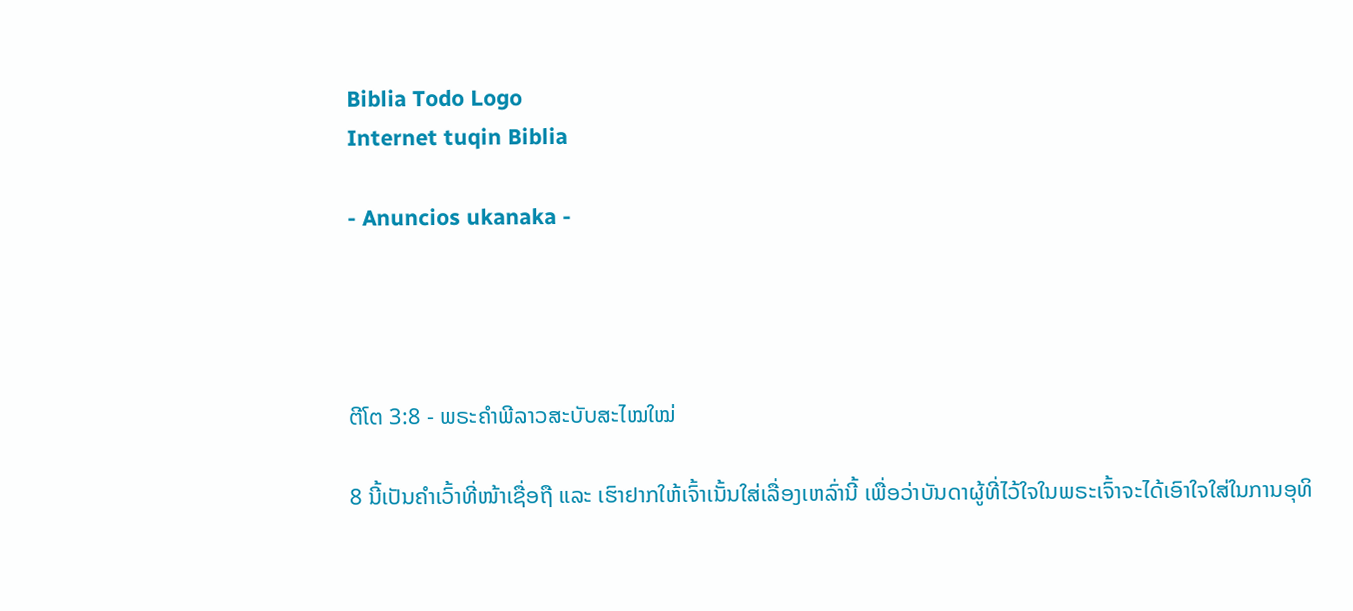Biblia Todo Logo
Internet tuqin Biblia

- Anuncios ukanaka -




ຕີໂຕ 3:8 - ພຣະຄຳພີລາວສະບັບສະໄໝໃໝ່

8 ນີ້ເປັນຄຳເວົ້າທີ່ໜ້າເຊື່ອຖື ແລະ ເຮົາຢາກໃຫ້ເຈົ້າເນັ້ນໃສ່ເລື່ອງເຫລົ່ານີ້ ເພື່ອວ່າບັນດາຜູ້ທີ່ໄວ້ໃຈໃນພຣະເຈົ້າຈະໄດ້ເອົາໃຈໃສ່ໃນການອຸທິ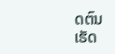ດຕົນເຮັດ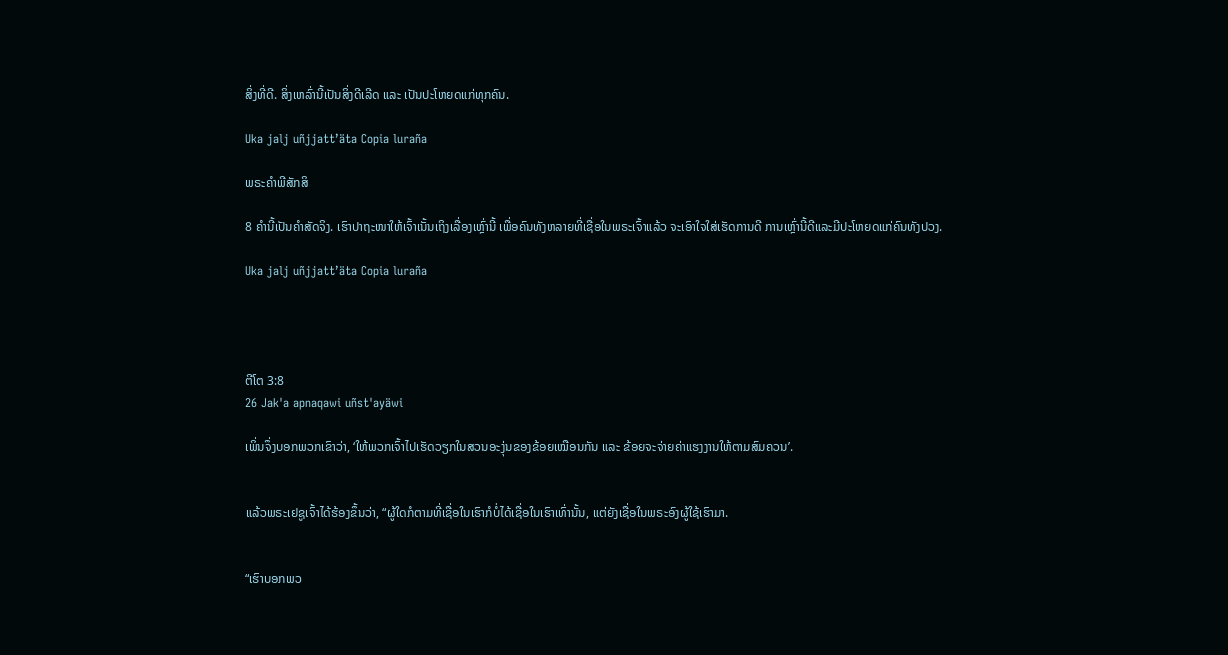ສິ່ງທີ່ດີ. ສິ່ງເຫລົ່ານີ້ເປັນສິ່ງດີເລີດ ແລະ ເປັນປະໂຫຍດແກ່ທຸກຄົນ.

Uka jalj uñjjattʼäta Copia luraña

ພຣະຄຳພີສັກສິ

8 ຄຳນີ້ເປັນຄຳສັດຈິງ. ເຮົາປາຖະໜາໃຫ້ເຈົ້າເນັ້ນເຖິງເລື່ອງເຫຼົ່ານີ້ ເພື່ອຄົນທັງຫລາຍທີ່ເຊື່ອໃນພຣະເຈົ້າແລ້ວ ຈະເອົາໃຈໃສ່ເຮັດການດີ ການເຫຼົ່ານີ້ດີແລະມີປະໂຫຍດແກ່ຄົນທັງປວງ.

Uka jalj uñjjattʼäta Copia luraña




ຕີໂຕ 3:8
26 Jak'a apnaqawi uñst'ayäwi

ເພິ່ນຈຶ່ງບອກພວກເຂົາວ່າ, ‘ໃຫ້ພວກເຈົ້າໄປເຮັດວຽກໃນສວນອະງຸ່ນຂອງຂ້ອຍເໝືອນກັນ ແລະ ຂ້ອຍຈະຈ່າຍຄ່າແຮງງານໃຫ້ຕາມສົມຄວນ’.


ແລ້ວພຣະເຢຊູເຈົ້າໄດ້ຮ້ອງຂຶ້ນວ່າ, “ຜູ້ໃດກໍຕາມທີ່ເຊື່ອໃນເຮົາກໍບໍ່ໄດ້ເຊື່ອໃນເຮົາເທົ່ານັ້ນ, ແຕ່ຍັງເຊື່ອໃນພຣະອົງຜູ້ໃຊ້ເຮົາມາ.


“ເຮົາບອກພວ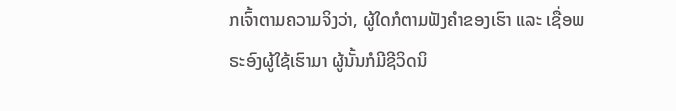ກເຈົ້າຕາມຄວາມຈິງວ່າ, ຜູ້ໃດກໍຕາມຟັງຄຳຂອງເຮົາ ແລະ ເຊື່ອພຣະອົງຜູ້ໃຊ້ເຮົາມາ ຜູ້ນັ້ນກໍມີຊີວິດນິ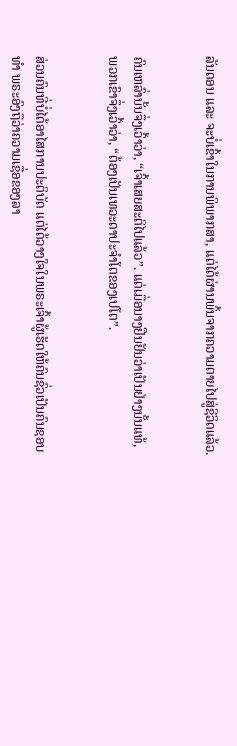ລັນດອນ ແລະ ຈະບໍ່ເຂົ້າໃນການພິພາກສາ, ແຕ່ໄດ້ຜ່ານພົ້ນຈາກຄວາມຕາຍໄປສູ່ຊີວິດແລ້ວ.


ຄົນເຫລົ່ານັ້ນຈຶ່ງເວົ້າວ່າ, “ເຈົ້າເສຍສະຕິໄປແລ້ວ”. ແຕ່ເມື່ອນາງຢືນຢັນວ່າເປັນຢ່າງນັ້ນແທ້, ພວກເຂົາຈຶ່ງເວົ້າວ່າ, “ຕ້ອງເປັນເທວະດາປະຈຳໂຕຂອງເປໂຕ”.


ສ່ວນຄົນທີ່ບໍ່ໄດ້ອາໄສການປະຕິບັດ ແຕ່ໄດ້ວາງໃຈໃນພຣະເຈົ້າຜູ້ເຮັດໃຫ້ຄົນຊົ່ວເປັນຄົນຊອບທຳ ພຣະອົງຖືວ່າຄວາມເຊື່ອຂອງລາ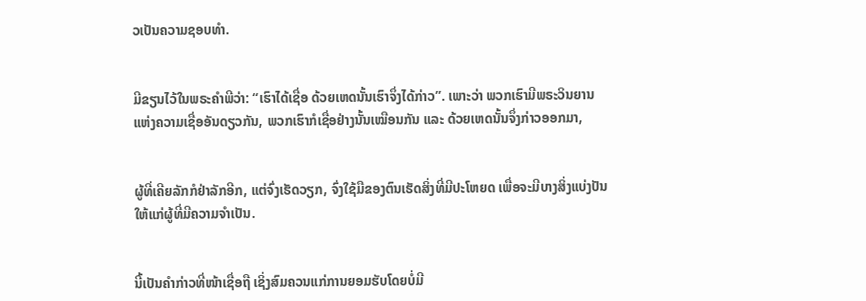ວເປັນຄວາມຊອບທຳ.


ມີຂຽນໄວ້ໃນພຣະຄຳພີວ່າ: “ເຮົາໄດ້ເຊື່ອ ດ້ວຍເຫດນັ້ນເຮົາຈຶ່ງໄດ້ກ່າວ”. ເພາະວ່າ ພວກເຮົາມີພຣະວິນຍານແຫ່ງຄວາມເຊື່ອອັນດຽວກັນ, ພວກເຮົາກໍເຊື່ອຢ່າງນັ້ນເໝືອນກັນ ແລະ ດ້ວຍເຫດນັ້ນຈຶ່ງກ່າວອອກມາ,


ຜູ້ທີ່ເຄີຍລັກກໍຢ່າລັກອີກ, ແຕ່ຈົ່ງເຮັດວຽກ, ຈົ່ງໃຊ້ມືຂອງຕົນເຮັດສິ່ງທີ່ມີປະໂຫຍດ ເພື່ອຈະມີບາງສິ່ງແບ່ງປັນໃຫ້ແກ່ຜູ້ທີ່ມີຄວາມຈຳເປັນ.


ນີ້ເປັນຄຳກ່າວທີ່ໜ້າເຊື່ອຖື ເຊິ່ງສົມຄວນແກ່ການຍອມຮັບໂດຍບໍ່ມີ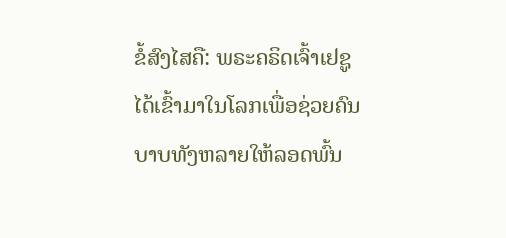ຂໍ້ສົງໄສຄື: ພຣະຄຣິດເຈົ້າເຢຊູໄດ້ເຂົ້າມາໃນໂລກເພື່ອຊ່ວຍຄົນບາບທັງຫລາຍໃຫ້ລອດພົ້ນ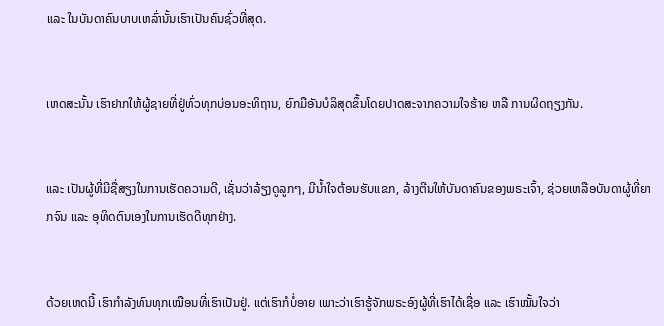ແລະ ໃນບັນດາຄົນບາບເຫລົ່ານັ້ນເຮົາເປັນຄົນຊົ່ວທີ່ສຸດ.


ເຫດສະນັ້ນ ເຮົາຢາກໃຫ້ຜູ້ຊາຍທີ່ຢູ່ທົ່ວທຸກບ່ອນອະທິຖານ, ຍົກມືອັນບໍລິສຸດຂຶ້ນໂດຍປາດສະຈາກຄວາມໃຈຮ້າຍ ຫລື ການຜິດຖຽງກັນ.


ແລະ ເປັນຜູ້ທີ່ມີຊື່ສຽງໃນການເຮັດຄວາມດີ, ເຊັ່ນວ່າລ້ຽງດູລູກໆ, ມີນ້ຳໃຈຕ້ອນຮັບແຂກ, ລ້າງຕີນໃຫ້ບັນດາຄົນຂອງພຣະເຈົ້າ, ຊ່ວຍເຫລືອບັນດາຜູ້ທີ່ຍາກຈົນ ແລະ ອຸທິດຕົນເອງໃນການເຮັດດີທຸກຢ່າງ.


ດ້ວຍເຫດນີ້ ເຮົາກຳລັງທົນທຸກເໝືອນທີ່ເຮົາເປັນຢູ່. ແຕ່ເຮົາກໍບໍ່ອາຍ ເພາະວ່າເຮົາຮູ້ຈັກພຣະອົງຜູ້ທີ່ເຮົາໄດ້ເຊື່ອ ແລະ ເຮົາໝັ້ນໃຈວ່າ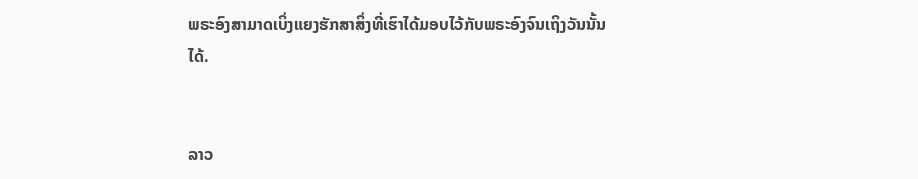ພຣະອົງສາມາດເບິ່ງແຍງຮັກສາສິ່ງທີ່ເຮົາໄດ້ມອບໄວ້ກັບພຣະອົງຈົນເຖິງວັນນັ້ນໄດ້.


ລາວ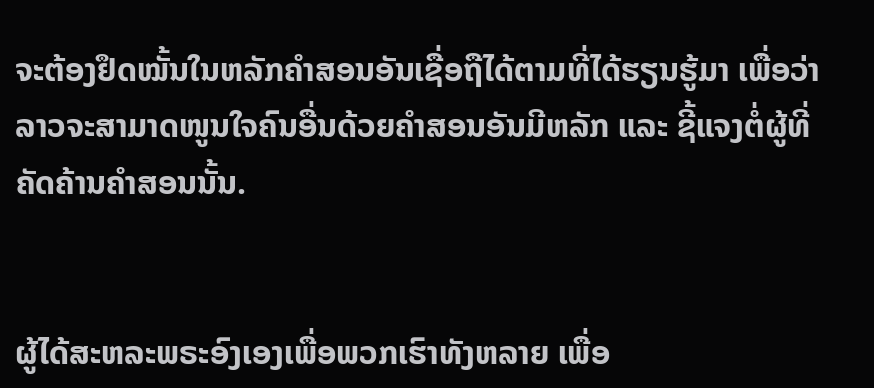ຈະຕ້ອງຢຶດໝັ້ນໃນຫລັກຄຳສອນອັນເຊື່ອຖືໄດ້ຕາມທີ່ໄດ້ຮຽນຮູ້ມາ ເພື່ອວ່າລາວຈະສາມາດໜູນໃຈຄົນອື່ນດ້ວຍຄຳສອນອັນມີຫລັກ ແລະ ຊີ້ແຈງຕໍ່ຜູ້ທີ່ຄັດຄ້ານຄຳສອນນັ້ນ.


ຜູ້ໄດ້ສະຫລະພຣະອົງເອງເພື່ອພວກເຮົາທັງຫລາຍ ເພື່ອ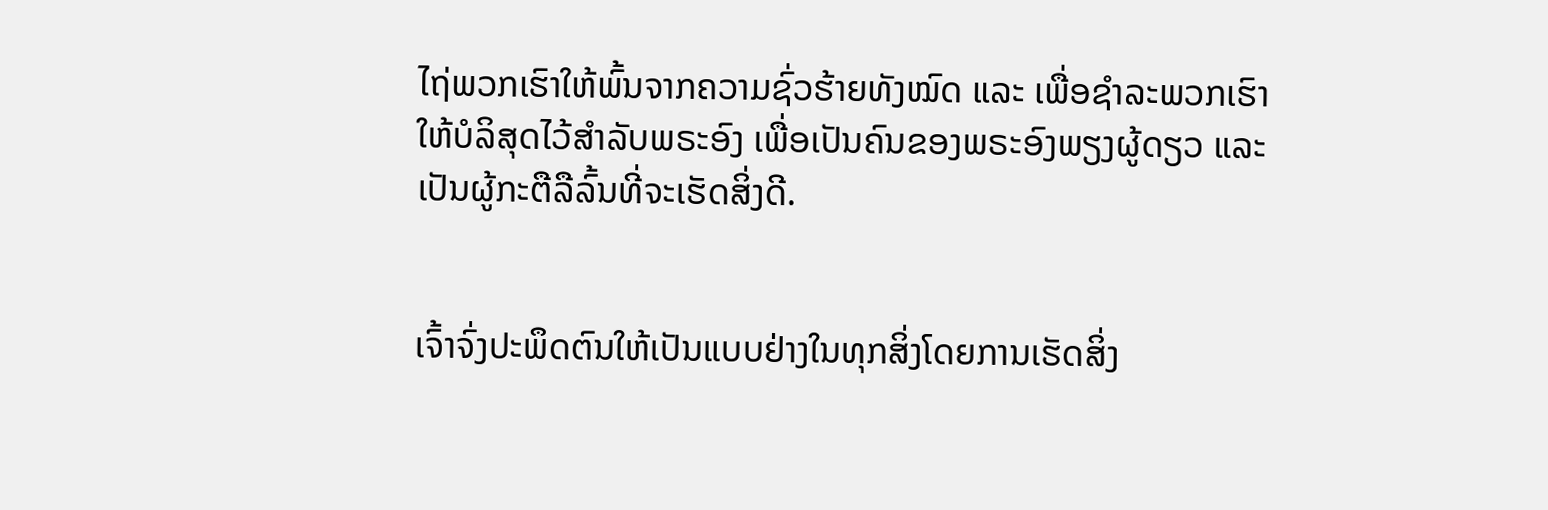ໄຖ່ພວກເຮົາໃຫ້ພົ້ນຈາກຄວາມຊົ່ວຮ້າຍທັງໝົດ ແລະ ເພື່ອຊຳລະພວກເຮົາໃຫ້ບໍລິສຸດໄວ້ສຳລັບພຣະອົງ ເພື່ອເປັນຄົນຂອງພຣະອົງພຽງຜູ້ດຽວ ແລະ ເປັນຜູ້ກະຕືລືລົ້ນທີ່ຈະເຮັດສິ່ງດີ.


ເຈົ້າຈົ່ງປະພຶດຕົນໃຫ້ເປັນແບບຢ່າງໃນທຸກສິ່ງໂດຍການເຮັດສິ່ງ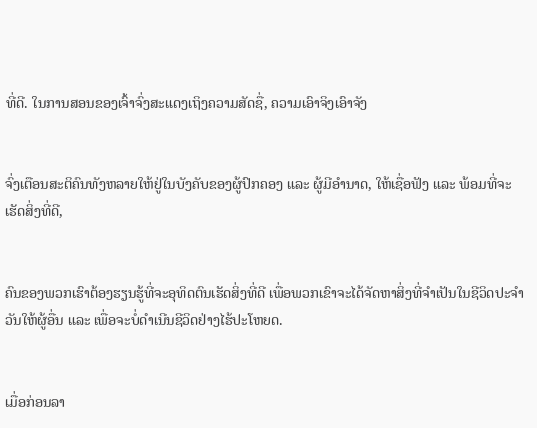ທີ່ດີ. ໃນການສອນຂອງເຈົ້າຈົ່ງສະແດງເຖິງຄວາມສັດຊື່, ຄວາມເອົາຈິງເອົາຈັງ


ຈົ່ງເຕືອນສະຕິຄົນທັງຫລາຍໃຫ້ຢູ່ໃນບັງຄັບຂອງຜູ້ປົກຄອງ ແລະ ຜູ້ມີອຳນາດ, ໃຫ້ເຊື່ອຟັງ ແລະ ພ້ອມທີ່ຈະເຮັດສິ່ງທີ່ດີ,


ຄົນຂອງພວກເຮົາຕ້ອງຮຽນຮູ້ທີ່ຈະອຸທິດຕົນເຮັດສິ່ງທີ່ດີ ເພື່ອພວກເຂົາຈະໄດ້ຈັດຫາສິ່ງທີ່ຈໍາເປັນໃນຊີວິດປະຈໍາວັນໃຫ້ຜູ້ອື່ນ ແລະ ເພື່ອຈະບໍ່ດຳເນີນຊີວິດຢ່າງໄຮ້ປະໂຫຍດ.


ເມື່ອກ່ອນລາ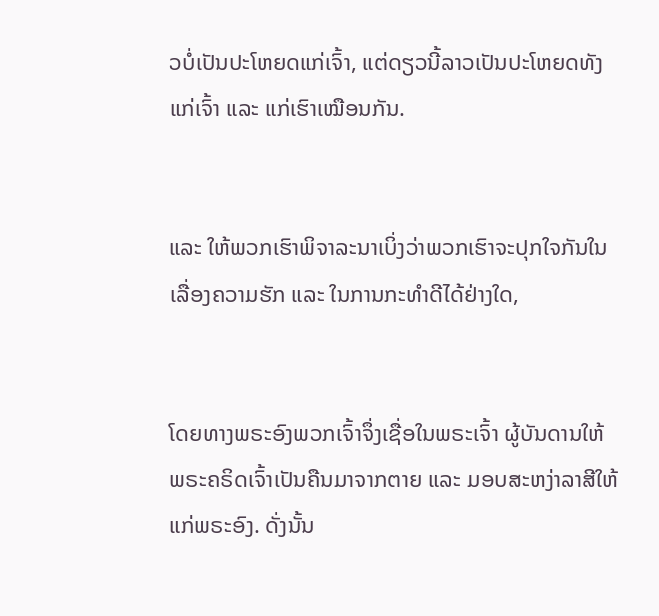ວບໍ່ເປັນປະໂຫຍດແກ່ເຈົ້າ, ແຕ່ດຽວນີ້ລາວເປັນປະໂຫຍດທັງແກ່ເຈົ້າ ແລະ ແກ່ເຮົາເໝືອນກັນ.


ແລະ ໃຫ້ພວກເຮົາພິຈາລະນາເບິ່ງວ່າພວກເຮົາຈະປຸກໃຈກັນໃນເລື່ອງຄວາມຮັກ ແລະ ໃນການກະທຳດີໄດ້ຢ່າງໃດ,


ໂດຍທາງພຣະອົງພວກເຈົ້າຈຶ່ງເຊື່ອໃນພຣະເຈົ້າ ຜູ້ບັນດານໃຫ້ພຣະຄຣິດເຈົ້າເປັນຄືນມາຈາກຕາຍ ແລະ ມອບສະຫງ່າລາສີໃຫ້ແກ່ພຣະອົງ. ດັ່ງນັ້ນ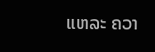ແຫລະ ຄວາ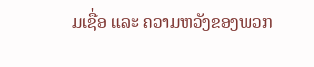ມເຊື່ອ ແລະ ຄວາມຫວັງຂອງພວກ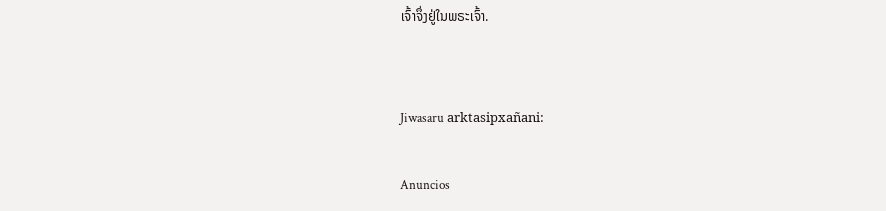ເຈົ້າຈຶ່ງຢູ່ໃນພຣະເຈົ້າ.


Jiwasaru arktasipxañani:

Anuncios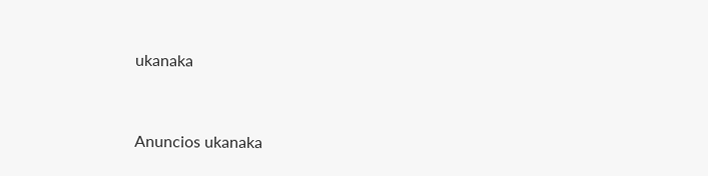ukanaka


Anuncios ukanaka